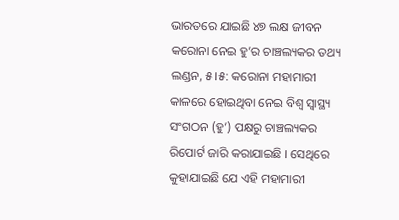ଭାରତରେ ଯାଇଛି ୪୭ ଲକ୍ଷ ଜୀବନ
କରୋନା ନେଇ ହୁ’ର ଚାଞ୍ଚଲ୍ୟକର ତଥ୍ୟ
ଲଣ୍ଡନ, ୫ ।୫: କରୋନା ମହାମାରୀ କାଳରେ ହୋଇଥିବା ନେଇ ବିଶ୍ୱ ସ୍ୱାସ୍ଥ୍ୟ ସଂଗଠନ (ହୁ’) ପକ୍ଷରୁ ଚାଞ୍ଚଲ୍ୟକର ରିପୋର୍ଟ ଜାରି କରାଯାଇଛି । ସେଥିରେ କୁହାଯାଇଛି ଯେ ଏହି ମହାମାରୀ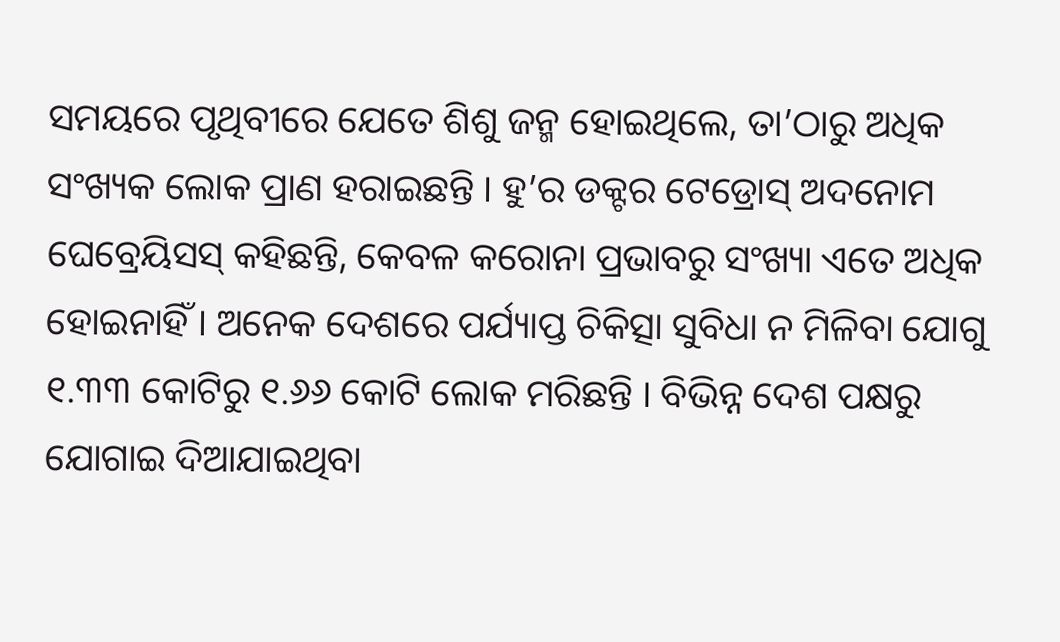ସମୟରେ ପୃଥିବୀରେ ଯେତେ ଶିଶୁ ଜନ୍ମ ହୋଇଥିଲେ, ତା’ଠାରୁ ଅଧିକ ସଂଖ୍ୟକ ଲୋକ ପ୍ରାଣ ହରାଇଛନ୍ତି । ହୁ’ର ଡକ୍ଟର ଟେଡ୍ରୋସ୍ ଅଦନୋମ ଘେବ୍ରେୟିସସ୍ କହିଛନ୍ତି, କେବଳ କରୋନା ପ୍ରଭାବରୁ ସଂଖ୍ୟା ଏତେ ଅଧିକ ହୋଇନାହିଁ । ଅନେକ ଦେଶରେ ପର୍ଯ୍ୟାପ୍ତ ଚିକିତ୍ସା ସୁବିଧା ନ ମିଳିବା ଯୋଗୁ ୧.୩୩ କୋଟିରୁ ୧.୬୬ କୋଟି ଲୋକ ମରିଛନ୍ତି । ବିଭିନ୍ନ ଦେଶ ପକ୍ଷରୁ ଯୋଗାଇ ଦିଆଯାଇଥିବା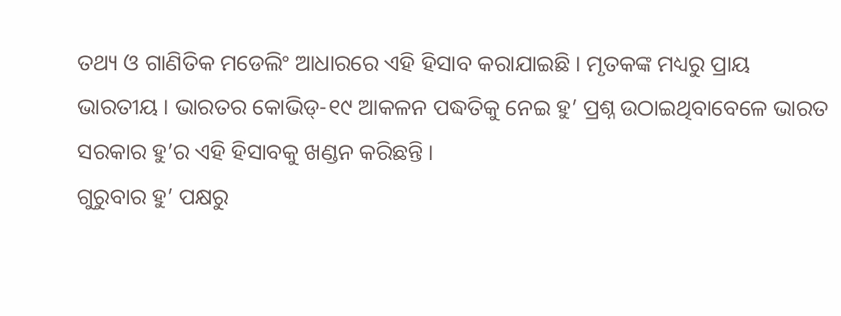ତଥ୍ୟ ଓ ଗାଣିତିକ ମଡେଲିଂ ଆଧାରରେ ଏହି ହିସାବ କରାଯାଇଛି । ମୃତକଙ୍କ ମଧ୍ୟରୁ ପ୍ରାୟ ଭାରତୀୟ । ଭାରତର କୋଭିଡ୍-୧୯ ଆକଳନ ପଦ୍ଧତିକୁ ନେଇ ହୁ’ ପ୍ରଶ୍ନ ଉଠାଇଥିବାବେଳେ ଭାରତ ସରକାର ହୁ’ର ଏହି ହିସାବକୁ ଖଣ୍ଡନ କରିଛନ୍ତି ।
ଗୁରୁବାର ହୁ’ ପକ୍ଷରୁ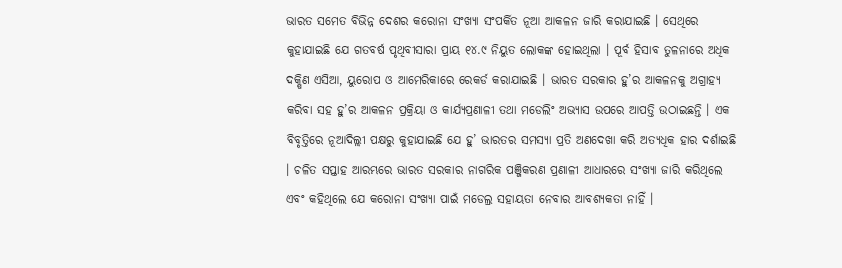ଭାରତ ସମେତ ବିଭିନ୍ନ ଦେଶର କରୋନା ସଂଖ୍ୟା ସଂପର୍କିତ ନୂଆ ଆକଳନ ଜାରି କରାଯାଇଛି । ସେଥିରେ କୁହାଯାଇଛି ଯେ ଗତବର୍ଷ ପୃଥିବୀସାରା ପ୍ରାୟ ୧୪.୯ ନିୟୁତ ଲୋକଙ୍କ ହୋଇଥିଲା । ପୂର୍ବ ହିସାବ ତୁଳନାରେ ଅଧିକ ଦକ୍ଷିଣ ଏସିଆ, ୟୁରୋପ ଓ ଆମେରିକାରେ ରେକର୍ଡ କରାଯାଇଛି । ଭାରତ ସରକାର ହୁ’ର ଆକଳନକୁ ଅଗ୍ରାହ୍ୟ କରିବା ସହ ହୁ’ର ଆକଳନ ପ୍ରକ୍ରିୟା ଓ କାର୍ଯ୍ୟପ୍ରଣାଳୀ ତଥା ମଡେଲିଂ ଅଭ୍ୟାସ ଉପରେ ଆପତ୍ତି ଉଠାଇଛନ୍ତି । ଏକ ବିବୃତ୍ତିରେ ନୂଆଦିଲ୍ଲୀ ପକ୍ଷରୁ କୁହାଯାଇଛି ଯେ ହୁ’ ଭାରତର ସମସ୍ୟା ପ୍ରତି ଅଣଦେଖା କରି ଅତ୍ୟଧିକ ହାର ଦର୍ଶାଇଛି । ଚଳିତ ସପ୍ତାହ ଆରମ୍ଭରେ ଭାରତ ସରକାର ନାଗରିକ ପଞ୍ଜିକରଣ ପ୍ରଣାଳୀ ଆଧାରରେ ସଂଖ୍ୟା ଜାରି କରିଥିଲେ ଏବଂ କହିଥିଲେ ଯେ କରୋନା ସଂଖ୍ୟା ପାଇଁ ମଡେଲ୍ର ସହାୟତା ନେବାର ଆବଶ୍ୟକତା ନାହିଁ ।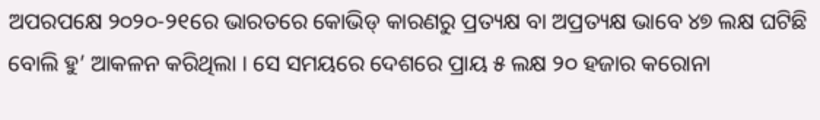ଅପରପକ୍ଷେ ୨୦୨୦-୨୧ରେ ଭାରତରେ କୋଭିଡ୍ କାରଣରୁ ପ୍ରତ୍ୟକ୍ଷ ବା ଅପ୍ରତ୍ୟକ୍ଷ ଭାବେ ୪୭ ଲକ୍ଷ ଘଟିଛି ବୋଲି ହୁ’ ଆକଳନ କରିଥିଲା । ସେ ସମୟରେ ଦେଶରେ ପ୍ରାୟ ୫ ଲକ୍ଷ ୨୦ ହଜାର କରୋନା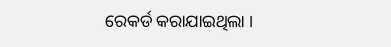ରେକର୍ଡ କରାଯାଇଥିଲା ।